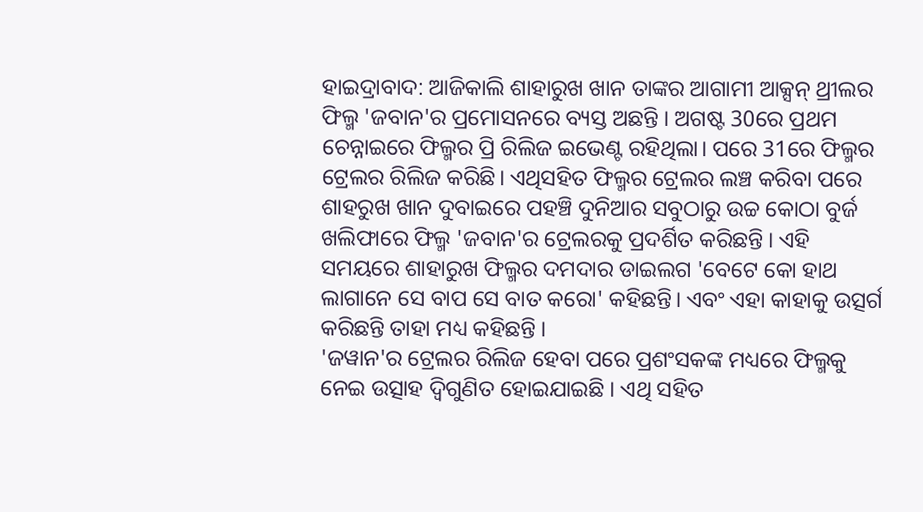ହାଇଦ୍ରାବାଦ: ଆଜିକାଲି ଶାହାରୁଖ ଖାନ ତାଙ୍କର ଆଗାମୀ ଆକ୍ସନ୍ ଥ୍ରୀଲର ଫିଲ୍ମ 'ଜବାନ'ର ପ୍ରମୋସନରେ ବ୍ୟସ୍ତ ଅଛନ୍ତି । ଅଗଷ୍ଟ 30ରେ ପ୍ରଥମ ଚେନ୍ନାଇରେ ଫିଲ୍ମର ପ୍ରି ରିଲିଜ ଇଭେଣ୍ଟ ରହିଥିଲା। ପରେ 31ରେ ଫିଲ୍ମର ଟ୍ରେଲର ରିଲିଜ କରିଛି। ଏଥିସହିତ ଫିଲ୍ମର ଟ୍ରେଲର ଲଞ୍ଚ କରିବା ପରେ ଶାହରୁଖ ଖାନ ଦୁବାଇରେ ପହଞ୍ଚି ଦୁନିଆର ସବୁଠାରୁ ଉଚ୍ଚ କୋଠା ବୁର୍ଜ ଖଲିଫାରେ ଫିଲ୍ମ 'ଜବାନ'ର ଟ୍ରେଲରକୁ ପ୍ରଦର୍ଶିତ କରିଛନ୍ତି । ଏହି ସମୟରେ ଶାହାରୁଖ ଫିଲ୍ମର ଦମଦାର ଡାଇଲଗ 'ବେଟେ କୋ ହାଥ ଲାଗାନେ ସେ ବାପ ସେ ବାତ କରୋ' କହିଛନ୍ତି। ଏବଂ ଏହା କାହାକୁ ଉତ୍ସର୍ଗ କରିଛନ୍ତି ତାହା ମଧ୍ୟ କହିଛନ୍ତି ।
'ଜୱାନ'ର ଟ୍ରେଲର ରିଲିଜ ହେବା ପରେ ପ୍ରଶଂସକଙ୍କ ମଧ୍ୟରେ ଫିଲ୍ମକୁ ନେଇ ଉତ୍ସାହ ଦ୍ବିଗୁଣିତ ହୋଇଯାଇଛି । ଏଥି ସହିତ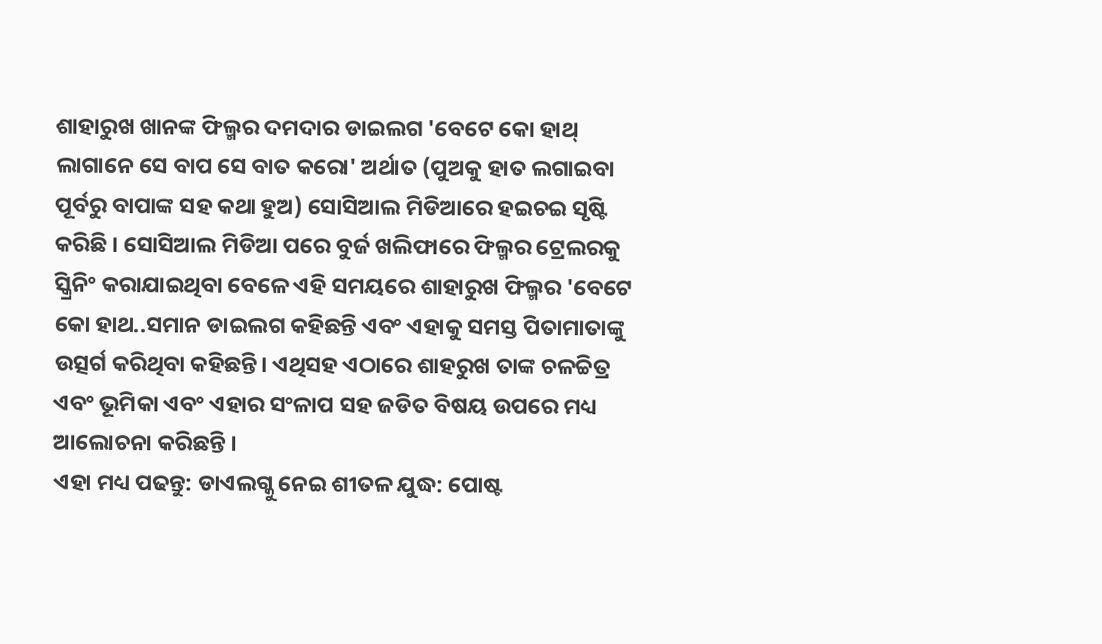ଶାହାରୁଖ ଖାନଙ୍କ ଫିଲ୍ମର ଦମଦାର ଡାଇଲଗ 'ବେଟେ କୋ ହାଥ୍ ଲାଗାନେ ସେ ବାପ ସେ ବାତ କରୋ' ଅର୍ଥାତ (ପୁଅକୁ ହାତ ଲଗାଇବା ପୂର୍ବରୁ ବାପାଙ୍କ ସହ କଥା ହୁଅ) ସୋସିଆଲ ମିଡିଆରେ ହଇଚଇ ସୃଷ୍ଟି କରିଛି । ସୋସିଆଲ ମିଡିଆ ପରେ ବୁର୍ଜ ଖଲିଫାରେ ଫିଲ୍ମର ଟ୍ରେଲରକୁ ସ୍କ୍ରିନିଂ କରାଯାଇଥିବା ବେଳେ ଏହି ସମୟରେ ଶାହାରୁଖ ଫିଲ୍ମର 'ବେଟେ କୋ ହାଥ..ସମାନ ଡାଇଲଗ କହିଛନ୍ତି ଏବଂ ଏହାକୁ ସମସ୍ତ ପିତାମାତାଙ୍କୁ ଉତ୍ସର୍ଗ କରିଥିବା କହିଛନ୍ତି। ଏଥିସହ ଏଠାରେ ଶାହରୁଖ ତାଙ୍କ ଚଳଚ୍ଚିତ୍ର ଏବଂ ଭୂମିକା ଏବଂ ଏହାର ସଂଳାପ ସହ ଜଡିତ ବିଷୟ ଉପରେ ମଧ୍ୟ ଆଲୋଚନା କରିଛନ୍ତି ।
ଏହା ମଧ୍ୟ ପଢନ୍ତୁ: ଡାଏଲଗ୍କୁ ନେଇ ଶୀତଳ ଯୁଦ୍ଧ: ପୋଷ୍ଟ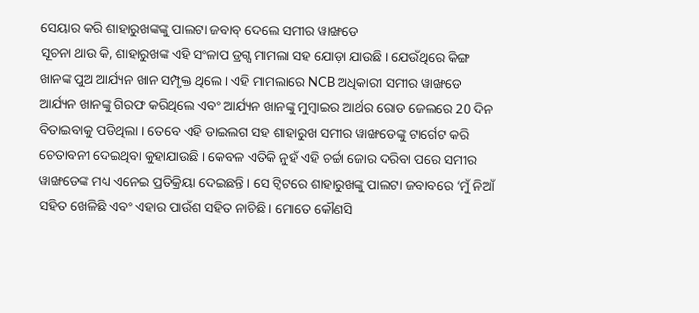ସେୟାର କରି ଶାହାରୁଖଙ୍କଙ୍କୁ ପାଲଟା ଜବାବ୍ ଦେଲେ ସମୀର ୱାଙ୍ଖଡେ
ସୂଚନା ଥାଉ କି, ଶାହାରୁଖଙ୍କ ଏହି ସଂଳାପ ଡ୍ରଗ୍ସ ମାମଲା ସହ ଯୋଡ଼ା ଯାଉଛି । ଯେଉଁଥିରେ କିଙ୍ଗ ଖାନଙ୍କ ପୁଅ ଆର୍ଯ୍ୟନ ଖାନ ସମ୍ପୃକ୍ତ ଥିଲେ । ଏହି ମାମଲାରେ NCB ଅଧିକାରୀ ସମୀର ୱାଙ୍ଖଡେ ଆର୍ଯ୍ୟନ ଖାନଙ୍କୁ ଗିରଫ କରିଥିଲେ ଏବଂ ଆର୍ଯ୍ୟନ ଖାନଙ୍କୁ ମୁମ୍ବାଇର ଆର୍ଥର ରୋଡ ଜେଲରେ 20 ଦିନ ବିତାଇବାକୁ ପଡିଥିଲା । ତେବେ ଏହି ଡାଇଲଗ ସହ ଶାହାରୁଖ ସମୀର ୱାଙ୍ଖଡେଙ୍କୁ ଟାର୍ଗେଟ କରି ଚେତାବନୀ ଦେଇଥିବା କୁହାଯାଉଛି । କେବଳ ଏତିକି ନୁହଁ ଏହି ଚର୍ଚ୍ଚା ଜୋର ଦରିବା ପରେ ସମୀର ୱାଙ୍ଖଡେଙ୍କ ମଧ୍ୟ ଏନେଇ ପ୍ରତିକ୍ରିୟା ଦେଇଛନ୍ତି । ସେ ଟ୍ବିଟରେ ଶାହାରୁଖଙ୍କୁ ପାଲଟା ଜବାବରେ ‘ମୁଁ ନିଆଁ ସହିତ ଖେଳିଛି ଏବଂ ଏହାର ପାଉଁଶ ସହିତ ନାଚିଛି। ମୋତେ କୌଣସି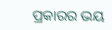ପ୍ରକାରର ଭୟ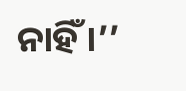ନାହିଁ ।’’